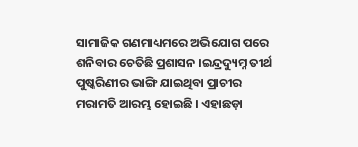ସାମାଜିକ ଗଣମାଧ୍ୟମରେ ଅଭିଯୋଗ ପରେ ଶନିବାର ଚେତିଛି ପ୍ରଶାସନ ।ଇନ୍ଦ୍ରଦ୍ୟୁମ୍ନ ତୀର୍ଥ ପୁଷ୍କରିଣୀର ଭାଙ୍ଗି ଯାଇଥିବା ପ୍ରାଚୀର ମରାମତି ଆରମ୍ଭ ହୋଇଛି । ଏହାଛଡ଼ା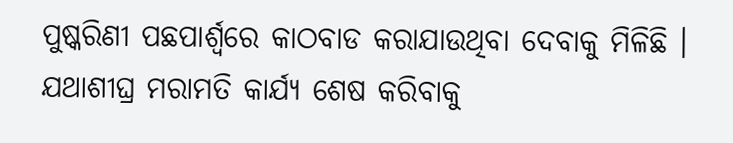ପୁଷ୍କରିଣୀ ପଛପାର୍ଶ୍ଵରେ କାଠବାଡ କରାଯାଉଥିବା ଦେବାକୁ ମିଳିଛି । ଯଥାଶୀଘ୍ର ମରାମତି କାର୍ଯ୍ୟ ଶେଷ କରିବାକୁ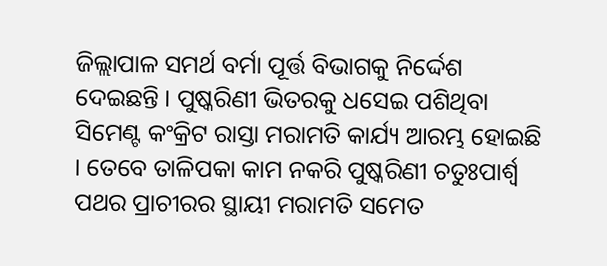ଜିଲ୍ଲାପାଳ ସମର୍ଥ ବର୍ମା ପୂର୍ତ୍ତ ବିଭାଗକୁ ନିର୍ଦ୍ଦେଶ ଦେଇଛନ୍ତି । ପୁଷ୍କରିଣୀ ଭିତରକୁ ଧସେଇ ପଶିଥିବା ସିମେଣ୍ଟ କଂକ୍ରିଟ ରାସ୍ତା ମରାମତି କାର୍ଯ୍ୟ ଆରମ୍ଭ ହୋଇଛି । ତେବେ ତାଳିପକା କାମ ନକରି ପୁଷ୍କରିଣୀ ଚତୁଃପାର୍ଶ୍ଵ ପଥର ପ୍ରାଚୀରର ସ୍ଥାୟୀ ମରାମତି ସମେତ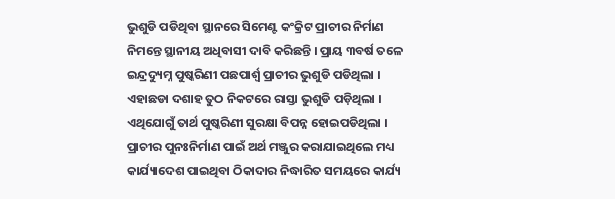ଭୁଶୁଡି ପଡିଥିବା ସ୍ଥାନରେ ସିମେଣ୍ଟ କଂକ୍ରିଟ ପ୍ରାଚୀର ନିର୍ମାଣ ନିମନ୍ତେ ସ୍ଥାନୀୟ ଅଧିବାସୀ ଦାବି କରିଛନ୍ତି । ପ୍ରାୟ ୩ବର୍ଷ ତଳେ ଇନ୍ଦ୍ରଦ୍ୟୁମ୍ନ ପୁଷ୍କରିଣୀ ପଛପାର୍ଶ୍ଵ ପ୍ରାଚୀର ଭୁଶୁଡି ପଡିଥିଲା । ଏହାଛଡା ଦଶାହ ତୁଠ ନିକଟରେ ରାସ୍ତା ଭୁଶୁଡି ପଡ଼ିଥିଲା । ଏଥିଯୋଗୁଁ ତାର୍ଥ ପୁଷ୍କରିଣୀ ସୁରକ୍ଷା ବିପନ୍ନ ହୋଇପଡିଥିଲା ।
ପ୍ରାଚୀର ପୁନଃନିର୍ମାଣ ପାଇଁ ଅର୍ଥ ମଞ୍ଜୁର କରାଯାଇଥିଲେ ମଧ୍ୟ କାର୍ଯ୍ୟାଦେଶ ପାଇଥିବା ଠିକାଦାର ନିଦ୍ଧାରିତ ସମୟରେ କାର୍ଯ୍ୟ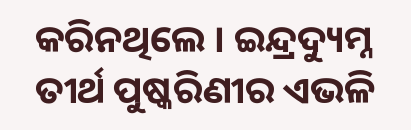କରିନଥିଲେ । ଇନ୍ଦ୍ରଦ୍ୟୁମ୍ନ ତୀର୍ଥ ପୁଷ୍କରିଣୀର ଏଭଳି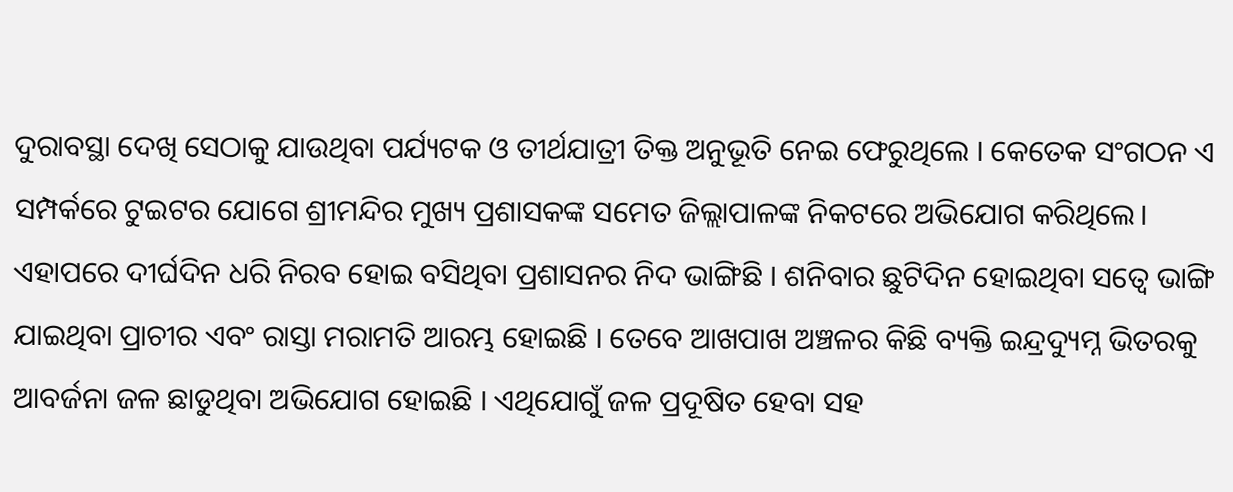ଦୁରାବସ୍ଥା ଦେଖି ସେଠାକୁ ଯାଉଥିବା ପର୍ଯ୍ୟଟକ ଓ ତୀର୍ଥଯାତ୍ରୀ ତିକ୍ତ ଅନୁଭୂତି ନେଇ ଫେରୁଥିଲେ । କେତେକ ସଂଗଠନ ଏ ସମ୍ପର୍କରେ ଟୁଇଟର ଯୋଗେ ଶ୍ରୀମନ୍ଦିର ମୁଖ୍ୟ ପ୍ରଶାସକଙ୍କ ସମେତ ଜିଲ୍ଲାପାଳଙ୍କ ନିକଟରେ ଅଭିଯୋଗ କରିଥିଲେ। ଏହାପରେ ଦୀର୍ଘଦିନ ଧରି ନିରବ ହୋଇ ବସିଥିବା ପ୍ରଶାସନର ନିଦ ଭାଙ୍ଗିଛି । ଶନିବାର ଛୁଟିଦିନ ହୋଇଥିବା ସତ୍ୱେ ଭାଙ୍ଗି ଯାଇଥିବା ପ୍ରାଚୀର ଏବଂ ରାସ୍ତା ମରାମତି ଆରମ୍ଭ ହୋଇଛି । ତେବେ ଆଖପାଖ ଅଞ୍ଚଳର କିଛି ବ୍ୟକ୍ତି ଇନ୍ଦ୍ରଦ୍ୟୁମ୍ନ ଭିତରକୁ ଆବର୍ଜନା ଜଳ ଛାଡୁଥିବା ଅଭିଯୋଗ ହୋଇଛି । ଏଥିଯୋଗୁଁ ଜଳ ପ୍ରଦୂଷିତ ହେବା ସହ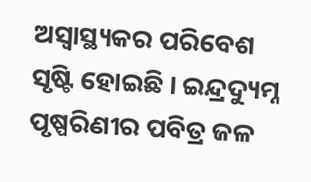ଅସ୍ବାସ୍ଥ୍ୟକର ପରିବେଶ ସୃଷ୍ଟି ହୋଇଛି । ଇନ୍ଦ୍ରଦ୍ୟୁମ୍ନ ପୃଷ୍ପରିଣୀର ପବିତ୍ର ଜଳ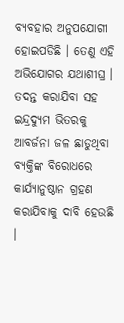ବ୍ୟବହାର ଅନୁପଯୋଗୀ ହୋଇପଡିଛି । ତେଣୁ ଏହି ଅଭିଯୋଗର ଯଥାଶୀଘ୍ର । ତଦନ୍ତ କରାଯିବା ସହ ଇନ୍ଦ୍ରଦ୍ୟୁମ ଭିତରକୁ ଆବର୍ଜନା ଜଳ ଛାଡୁଥିବା ବ୍ୟକ୍ତିଙ୍କ ବିରୋଧରେ କାର୍ଯ୍ୟାନୁଷ୍ଠାନ ଗ୍ରହଣ କରାଯିବାକୁ ଦାବି ହେଉଛି ।